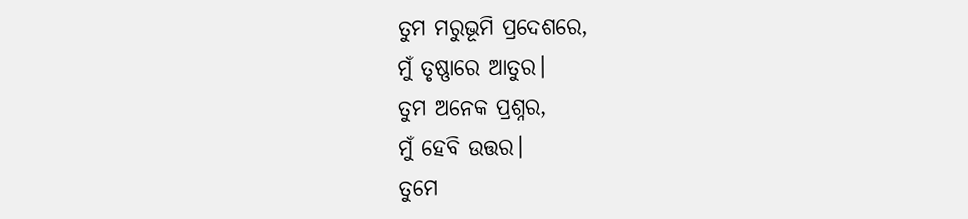ତୁମ ମରୁଭୂମି ପ୍ରଦେଶରେ,
ମୁଁ ତୃଷ୍ଣାରେ ଆତୁର।
ତୁମ ଅନେକ ପ୍ରଶ୍ନର,
ମୁଁ ହେବି ଉତ୍ତର।
ତୁମେ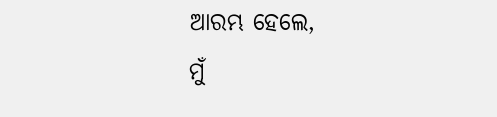ଆରମ୍ଭ ହେଲେ,
ମୁଁ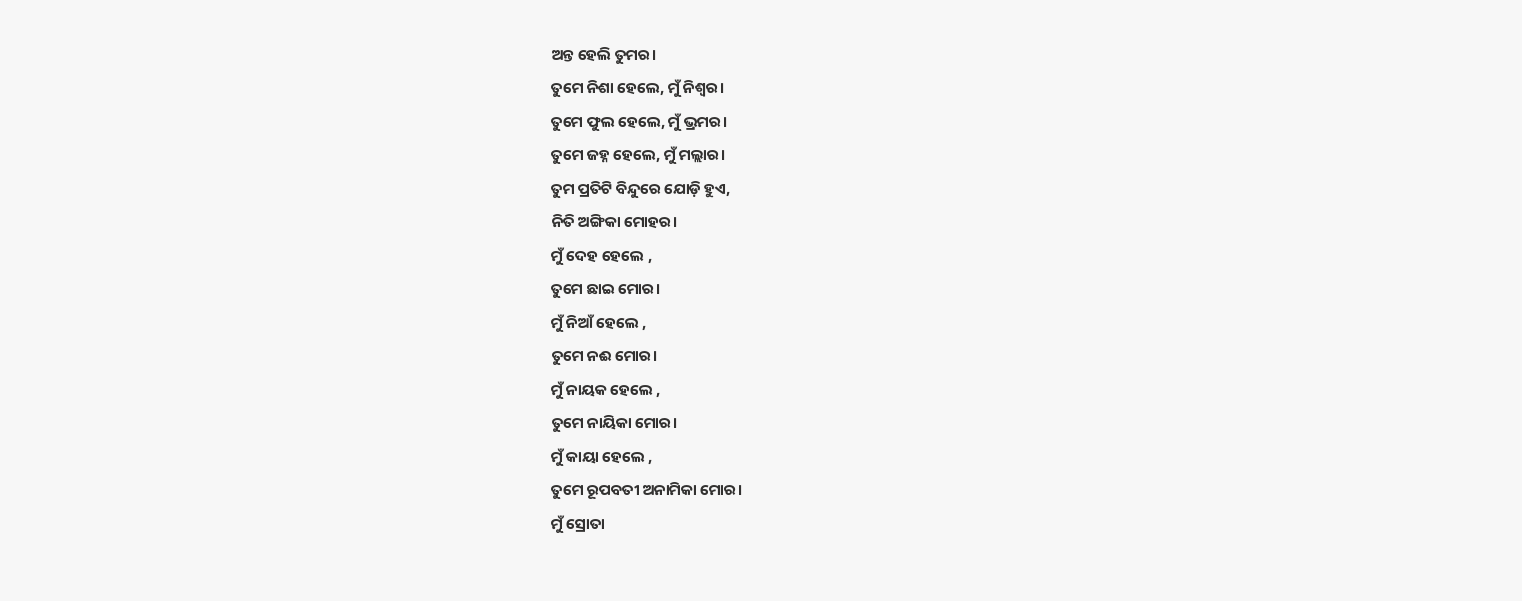ଅନ୍ତ ହେଲି ତୁମର।
ତୁମେ ନିଶା ହେଲେ, ମୁଁ ନିଶ୍ୱର।
ତୁମେ ଫୁଲ ହେଲେ, ମୁଁ ଭ୍ରମର।
ତୁମେ ଜହ୍ନ ହେଲେ, ମୁଁ ମଲ୍ଲାର।
ତୁମ ପ୍ରତିଟି ବିନ୍ଦୁରେ ଯୋଡ଼ି ହୁଏ,
ନିତି ଅଙ୍ଗିକା ମୋହର।
ମୁଁ ଦେହ ହେଲେ ,
ତୁମେ ଛାଇ ମୋର।
ମୁଁ ନିଆଁ ହେଲେ ,
ତୁମେ ନଈ ମୋର।
ମୁଁ ନାୟକ ହେଲେ ,
ତୁମେ ନାୟିକା ମୋର।
ମୁଁ କାୟା ହେଲେ ,
ତୁମେ ରୂପବତୀ ଅନାମିକା ମୋର।
ମୁଁ ସ୍ରୋତା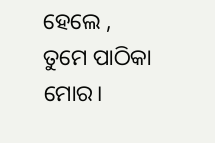ହେଲେ ,
ତୁମେ ପାଠିକା ମୋର।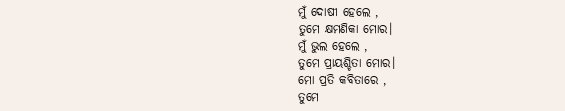ମୁଁ ଦୋଷୀ ହେଲେ ,
ତୁମେ କ୍ଷମଣିକା ମୋର।
ମୁଁ ଭୁଲ ହେଲେ ,
ତୁମେ ପ୍ରାୟଶ୍ଚିତା ମୋର।
ମୋ ପ୍ରତି କବିତାରେ ,
ତୁମେ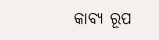କାବ୍ୟ ରୂପ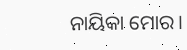ନାୟିକା ମୋର।